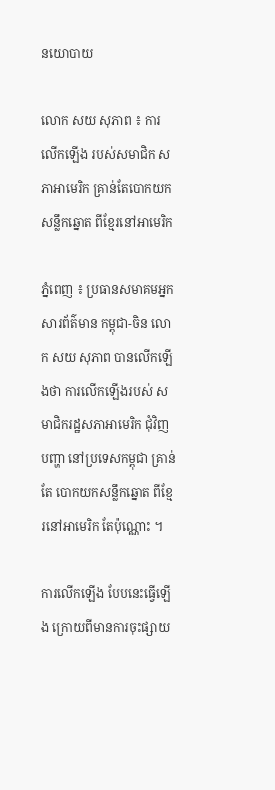នយោបាយ

លោក សយ សុភាព ៖ ការលើកឡើង របស់សមាជិក សភាអាមេរិក គ្រាន់តែបោកយកសន្លឹកឆ្នោត ពីខ្មែរនៅអាមេរិក

ភ្នំពេញ ៖ ប្រធានសមាគមអ្នកសារព័ត៌មាន កម្ពុជា-ចិន លោក សយ សុភាព បានលើកឡើងថា ការលើកឡើងរបស់ សមាជិករដ្ឋសភាអាមេរិក ជុំវិញបញ្ហា នៅប្រទេសកម្ពុជា គ្រាន់តែ បោកយកសន្លឹកឆ្នោត ពីខ្មែរនៅអាមេរិក តែប៉ុណ្ណោះ ។

ការលើកឡើង បែបនេះធ្វើឡើង ក្រោយពីមានការចុះផ្សាយ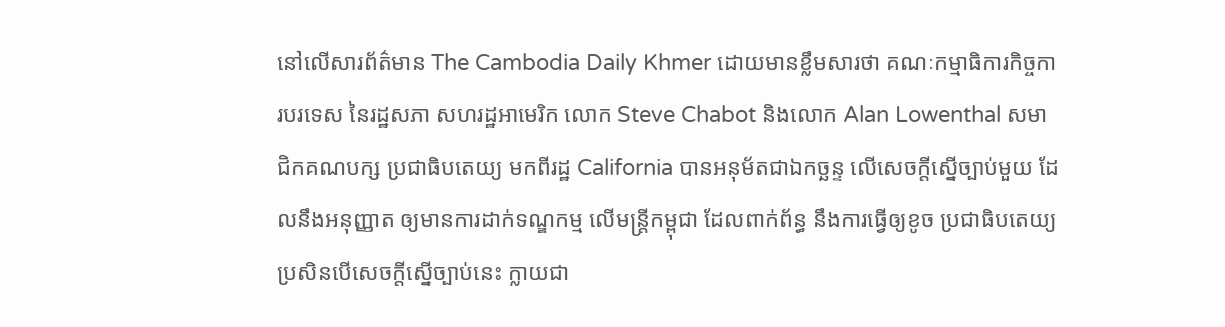នៅលើសារព័ត៌មាន The Cambodia Daily Khmer ដោយមានខ្លឹមសារថា គណៈកម្មាធិការកិច្ចការបរទេស នៃរដ្ឋសភា សហរដ្ឋអាមេរិក លោក Steve Chabot និងលោក Alan Lowenthal សមាជិកគណបក្ស ប្រជាធិបតេយ្យ មកពីរដ្ឋ California បានអនុម័តជាឯកច្ឆន្ទ លើសេចក្តីស្នើច្បាប់មួយ ដែលនឹងអនុញ្ញាត ឲ្យមានការដាក់ទណ្ឌកម្ម លើមន្រ្តីកម្ពុជា ដែលពាក់ព័ន្ធ នឹងការធ្វើឲ្យខូច ប្រជាធិបតេយ្យ ប្រសិនបើសេចក្តីស្នើច្បាប់នេះ ក្លាយជា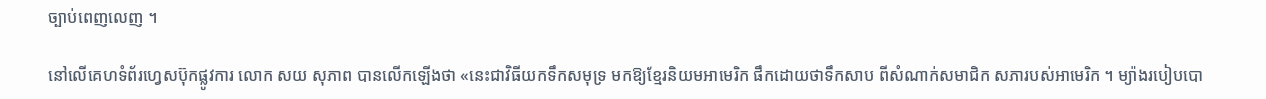ច្បាប់ពេញលេញ ។

នៅលើគេហទំព័រហ្វេសប៊ុកផ្លូវការ លោក សយ សុភាព បានលើកឡើងថា «នេះជាវិធីយកទឹកសមុទ្រ មកឱ្យខ្មែរនិយមអាមេរិក ផឹកដោយថាទឹកសាប ពីសំណាក់សមាជិក សភារបស់អាមេរិក ។ ម្យ៉ាងរបៀបបោ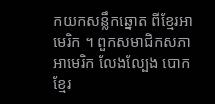កយកសន្លឹកឆ្នោត ពីខ្មែរអាមេរិក ។ ពួកសមាជិកសភាអាមេរិក លែងល្បែង បោកខ្មែរ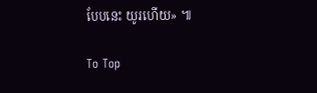បែបនេះ យូរហើយ» ៕

To Top